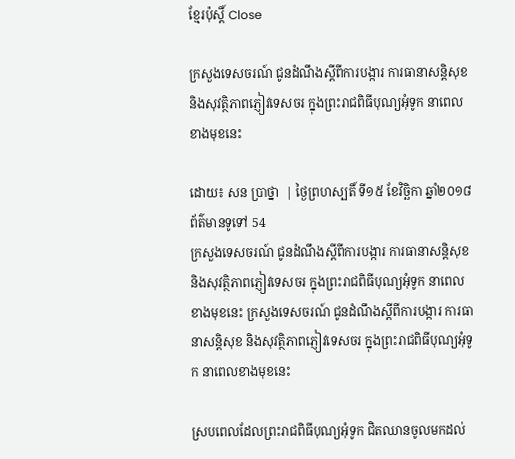ខ្មែរប៉ុស្ដិ៍ Close

ក្រសួងទេសចរណ៍ ជូនដំណឹងស្តីពីការបង្ការ ការធានាសន្តិសុខ និងសុវត្ថិភាពភ្ញៀវទេសចរ ក្នុងព្រះរាជពិធីបុណ្យអុំទូក នាពេលខាងមុខនេះ

ដោយ៖ សន ប្រាថ្នា  | ថ្ងៃព្រហស្បតិ៍ ទី១៥ ខែវិច្ឆិកា ឆ្នាំ២០១៨ ព័ត៌មានទូទៅ 54
ក្រសួងទេសចរណ៍ ជូនដំណឹងស្តីពីការបង្ការ ការធានាសន្តិសុខ និងសុវត្ថិភាពភ្ញៀវទេសចរ ក្នុងព្រះរាជពិធីបុណ្យអុំទូក នាពេលខាងមុខនេះ ក្រសួងទេសចរណ៍ ជូនដំណឹងស្តីពីការបង្ការ ការធានាសន្តិសុខ និងសុវត្ថិភាពភ្ញៀវទេសចរ ក្នុងព្រះរាជពិធីបុណ្យអុំទូក នាពេលខាងមុខនេះ

ស្របពេលដែលព្រះរាជពិធីបុណ្យអុំទូក ជិតឈានចូលមកដល់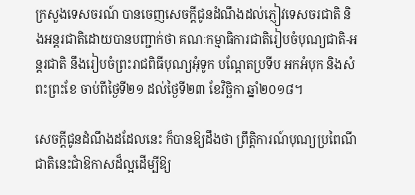ក្រសួងទេសចរណ៍ បានចេញសេចក្តីជូនដំណឹងដល់ភ្ញៀវទេសចរជាតិ និងអន្តរជាតិដោយបានបញ្ជាក់ថា គណៈកម្មាធិការជាតិរៀបចំបុណ្យជាតិ-អន្តរជាតិ នឹងរៀបចំព្រះរាជពិធីបុណ្យអុំទូក បណ្តែតប្រទីប អកអំបុក និងសំពះព្រះខែ ចាប់ពីថ្ងៃទី២១ ដល់ថ្ងៃទី២៣ ខែវិច្ឆិកា ឆ្នាំ២០១៨។

សេចក្តីជូនដំណឹងដដែលនេះ ក៏បានឱ្យដឹងថា ព្រឹត្តិការណ៍បុណ្យប្រពៃណី ជាតិនេះជាំឱកាសដ៏ល្អដើម្បីឱ្យ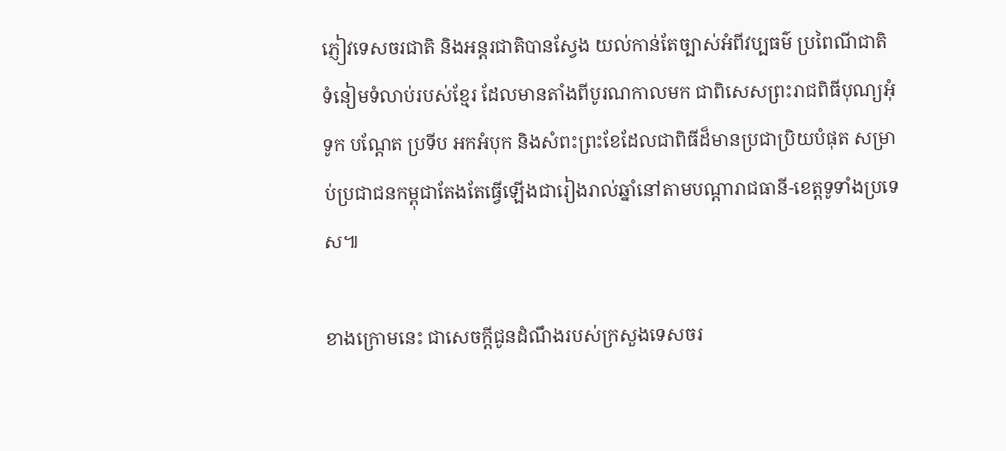ភ្ញៀវទេសចរជាតិ និងអន្តរជាតិបានស្វែង យល់កាន់តែច្បាស់អំពីវប្បធម៌ ប្រពៃណីជាតិ ទំនៀមទំលាប់របស់ខ្មែរ ដែលមានតាំងពីបូរណកាលមក ជាពិសេសព្រះរាជពិធីបុណ្យអុំទូក បណ្តែត ប្រទីប អកអំបុក និងសំពះព្រះខែដែលជាពិធីដ៏មានប្រជាប្រិយបំផុត សម្រាប់ប្រជាជនកម្ពុជាតែងតែធ្វើឡើងជារៀងរាល់ឆ្នាំនៅតាមបណ្តារាជធានី-ខេត្តទូទាំងប្រទេស៕

ខាងក្រោមនេះ ជាសេចក្តីជូនដំណឹងរបស់ក្រសួងទេសចរ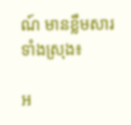ណ៍ មានខ្លឹមសារ ទាំងស្រុង៖

អ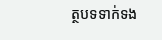ត្ថបទទាក់ទង